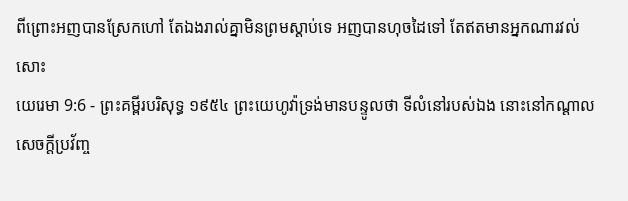ពីព្រោះអញបានស្រែកហៅ តែឯងរាល់គ្នាមិនព្រមស្តាប់ទេ អញបានហុចដៃទៅ តែឥតមានអ្នកណារវល់សោះ
យេរេមា 9:6 - ព្រះគម្ពីរបរិសុទ្ធ ១៩៥៤ ព្រះយេហូវ៉ាទ្រង់មានបន្ទូលថា ទីលំនៅរបស់ឯង នោះនៅកណ្តាលសេចក្ដីប្រវ័ញ្ច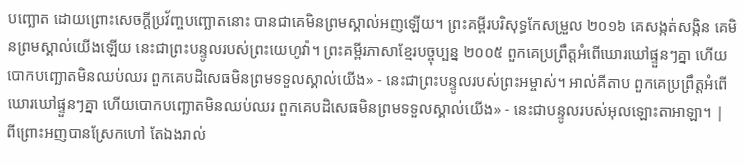បញ្ឆោត ដោយព្រោះសេចក្ដីប្រវ័ញ្ចបញ្ឆោតនោះ បានជាគេមិនព្រមស្គាល់អញឡើយ។ ព្រះគម្ពីរបរិសុទ្ធកែសម្រួល ២០១៦ គេសង្កត់សង្កិន គេមិនព្រមស្គាល់យើងឡើយ នេះជាព្រះបន្ទូលរបស់ព្រះយេហូវ៉ា។ ព្រះគម្ពីរភាសាខ្មែរបច្ចុប្បន្ន ២០០៥ ពួកគេប្រព្រឹត្តអំពើឃោរឃៅផ្ទួនៗគ្នា ហើយបោកបញ្ឆោតមិនឈប់ឈរ ពួកគេបដិសេធមិនព្រមទទួលស្គាល់យើង» - នេះជាព្រះបន្ទូលរបស់ព្រះអម្ចាស់។ អាល់គីតាប ពួកគេប្រព្រឹត្តអំពើឃោរឃៅផ្ទួនៗគ្នា ហើយបោកបញ្ឆោតមិនឈប់ឈរ ពួកគេបដិសេធមិនព្រមទទួលស្គាល់យើង» - នេះជាបន្ទូលរបស់អុលឡោះតាអាឡា។ |
ពីព្រោះអញបានស្រែកហៅ តែឯងរាល់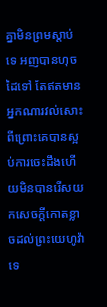គ្នាមិនព្រមស្តាប់ទេ អញបានហុចដៃទៅ តែឥតមានអ្នកណារវល់សោះ
ពីព្រោះគេបានស្អប់ការចេះដឹងហើយមិនបានរើសយកសេចក្ដីកោតខ្លាចដល់ព្រះយេហូវ៉ាទេ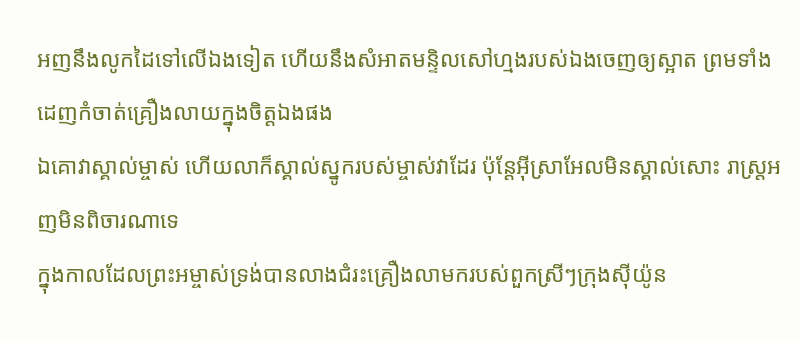អញនឹងលូកដៃទៅលើឯងទៀត ហើយនឹងសំអាតមន្ទិលសៅហ្មងរបស់ឯងចេញឲ្យស្អាត ព្រមទាំងដេញកំចាត់គ្រឿងលាយក្នុងចិត្តឯងផង
ឯគោវាស្គាល់ម្ចាស់ ហើយលាក៏ស្គាល់ស្នូករបស់ម្ចាស់វាដែរ ប៉ុន្តែអ៊ីស្រាអែលមិនស្គាល់សោះ រាស្ត្រអញមិនពិចារណាទេ
ក្នុងកាលដែលព្រះអម្ចាស់ទ្រង់បានលាងជំរះគ្រឿងលាមករបស់ពួកស្រីៗក្រុងស៊ីយ៉ូន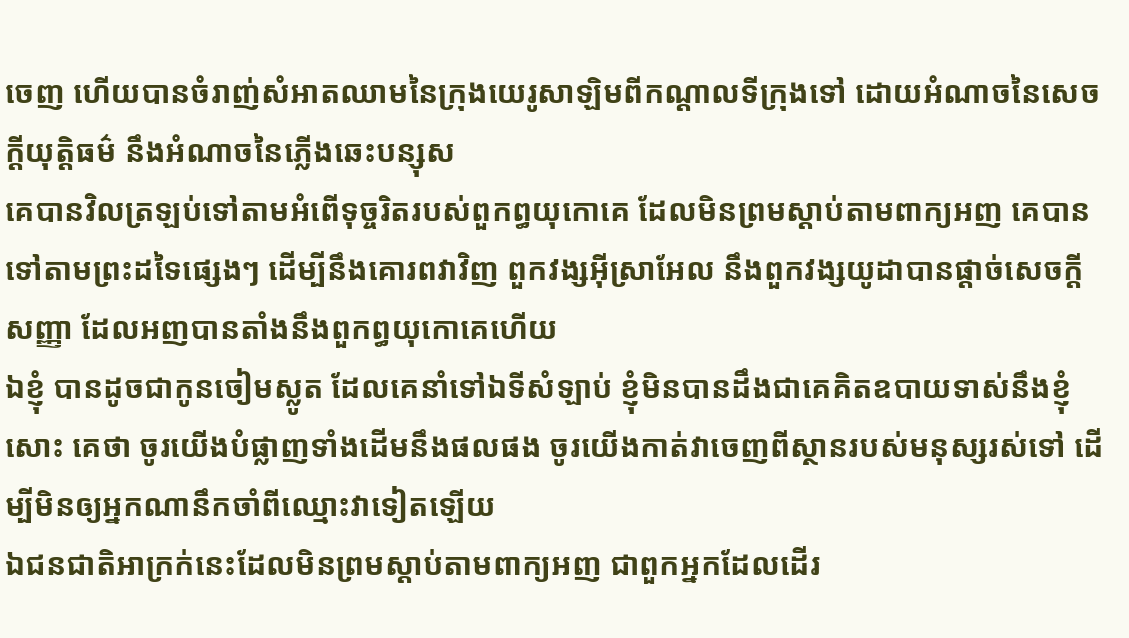ចេញ ហើយបានចំរាញ់សំអាតឈាមនៃក្រុងយេរូសាឡិមពីកណ្តាលទីក្រុងទៅ ដោយអំណាចនៃសេចក្ដីយុត្តិធម៌ នឹងអំណាចនៃភ្លើងឆេះបន្សុស
គេបានវិលត្រឡប់ទៅតាមអំពើទុច្ចរិតរបស់ពួកព្ធយុកោគេ ដែលមិនព្រមស្តាប់តាមពាក្យអញ គេបានទៅតាមព្រះដទៃផ្សេងៗ ដើម្បីនឹងគោរពវាវិញ ពួកវង្សអ៊ីស្រាអែល នឹងពួកវង្សយូដាបានផ្តាច់សេចក្ដីសញ្ញា ដែលអញបានតាំងនឹងពួកព្ធយុកោគេហើយ
ឯខ្ញុំ បានដូចជាកូនចៀមស្លូត ដែលគេនាំទៅឯទីសំឡាប់ ខ្ញុំមិនបានដឹងជាគេគិតឧបាយទាស់នឹងខ្ញុំសោះ គេថា ចូរយើងបំផ្លាញទាំងដើមនឹងផលផង ចូរយើងកាត់វាចេញពីស្ថានរបស់មនុស្សរស់ទៅ ដើម្បីមិនឲ្យអ្នកណានឹកចាំពីឈ្មោះវាទៀតឡើយ
ឯជនជាតិអាក្រក់នេះដែលមិនព្រមស្តាប់តាមពាក្យអញ ជាពួកអ្នកដែលដើរ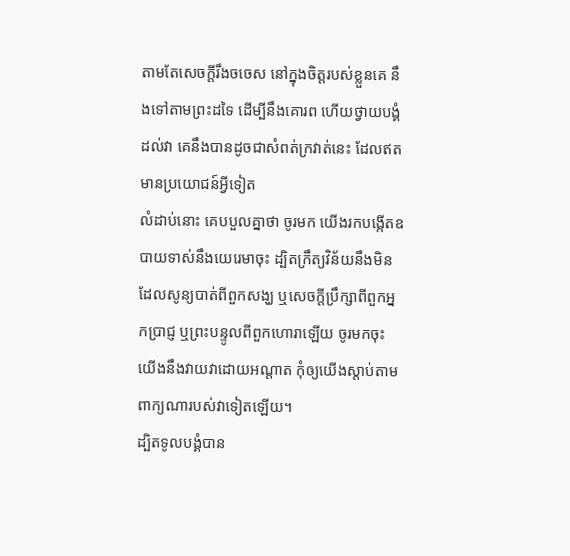តាមតែសេចក្ដីរឹងចចេស នៅក្នុងចិត្តរបស់ខ្លួនគេ នឹងទៅតាមព្រះដទៃ ដើម្បីនឹងគោរព ហើយថ្វាយបង្គំដល់វា គេនឹងបានដូចជាសំពត់ក្រវាត់នេះ ដែលឥតមានប្រយោជន៍អ្វីទៀត
លំដាប់នោះ គេបបួលគ្នាថា ចូរមក យើងរកបង្កើតឧបាយទាស់នឹងយេរេមាចុះ ដ្បិតក្រឹត្យវិន័យនឹងមិនដែលសូន្យបាត់ពីពួកសង្ឃ ឬសេចក្ដីប្រឹក្សាពីពួកអ្នកប្រាជ្ញ ឬព្រះបន្ទូលពីពួកហោរាឡើយ ចូរមកចុះ យើងនឹងវាយវាដោយអណ្តាត កុំឲ្យយើងស្តាប់តាមពាក្យណារបស់វាទៀតឡើយ។
ដ្បិតទូលបង្គំបាន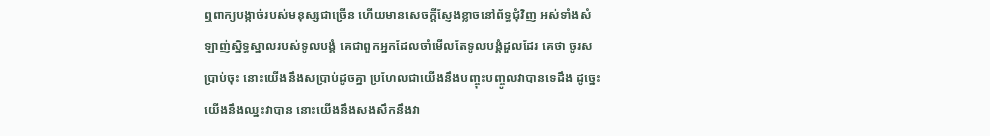ឮពាក្យបង្កាច់របស់មនុស្សជាច្រើន ហើយមានសេចក្ដីស្ញែងខ្លាចនៅព័ទ្ធជុំវិញ អស់ទាំងសំឡាញ់ស្និទ្ធស្នាលរបស់ទូលបង្គំ គេជាពួកអ្នកដែលចាំមើលតែទូលបង្គំដួលដែរ គេថា ចូរសប្រាប់ចុះ នោះយើងនឹងសប្រាប់ដូចគ្នា ប្រហែលជាយើងនឹងបញ្ចុះបញ្ចូលវាបានទេដឹង ដូច្នេះ យើងនឹងឈ្នះវាបាន នោះយើងនឹងសងសឹកនឹងវា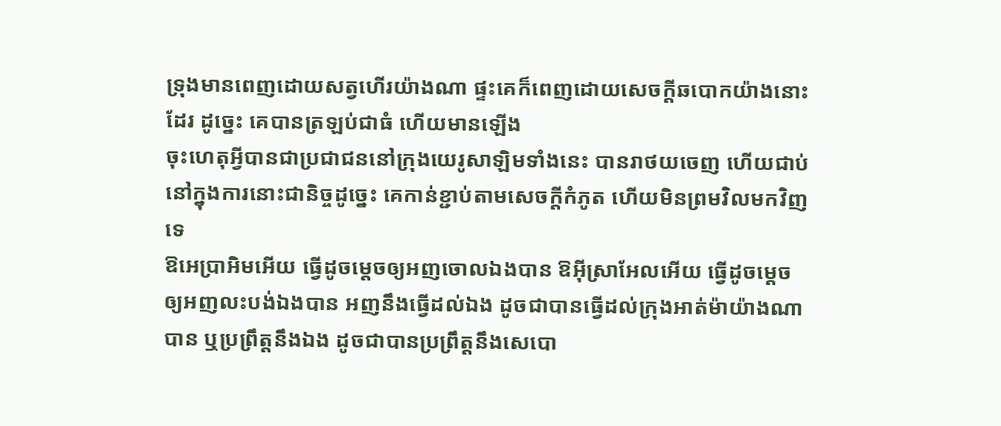ទ្រុងមានពេញដោយសត្វហើរយ៉ាងណា ផ្ទះគេក៏ពេញដោយសេចក្ដីឆបោកយ៉ាងនោះដែរ ដូច្នេះ គេបានត្រឡប់ជាធំ ហើយមានឡើង
ចុះហេតុអ្វីបានជាប្រជាជននៅក្រុងយេរូសាឡិមទាំងនេះ បានរាថយចេញ ហើយជាប់នៅក្នុងការនោះជានិច្ចដូច្នេះ គេកាន់ខ្ជាប់តាមសេចក្ដីកំភូត ហើយមិនព្រមវិលមកវិញទេ
ឱអេប្រាអិមអើយ ធ្វើដូចម្តេចឲ្យអញចោលឯងបាន ឱអ៊ីស្រាអែលអើយ ធ្វើដូចម្តេចឲ្យអញលះបង់ឯងបាន អញនឹងធ្វើដល់ឯង ដូចជាបានធ្វើដល់ក្រុងអាត់ម៉ាយ៉ាងណាបាន ឬប្រព្រឹត្តនឹងឯង ដូចជាបានប្រព្រឹត្តនឹងសេបោ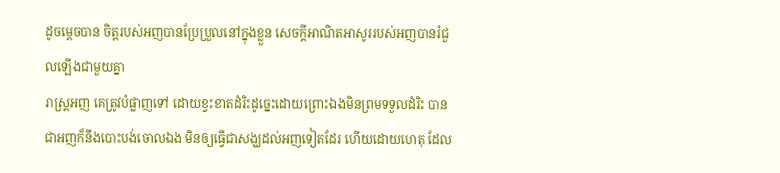ដូចម្តេចបាន ចិត្តរបស់អញបានប្រែប្រួលនៅក្នុងខ្លួន សេចក្ដីអាណិតអាសូររបស់អញបានរំជួលឡើងជាមួយគ្នា
រាស្ត្រអញ គេត្រូវបំផ្លាញទៅ ដោយខ្វះខាតដំរិះដូច្នេះដោយព្រោះឯងមិនព្រមទទួលដំរិះ បានជាអញក៏នឹងបោះបង់ចោលឯង មិនឲ្យធ្វើជាសង្ឃដល់អញទៀតដែរ ហើយដោយហេតុ ដែល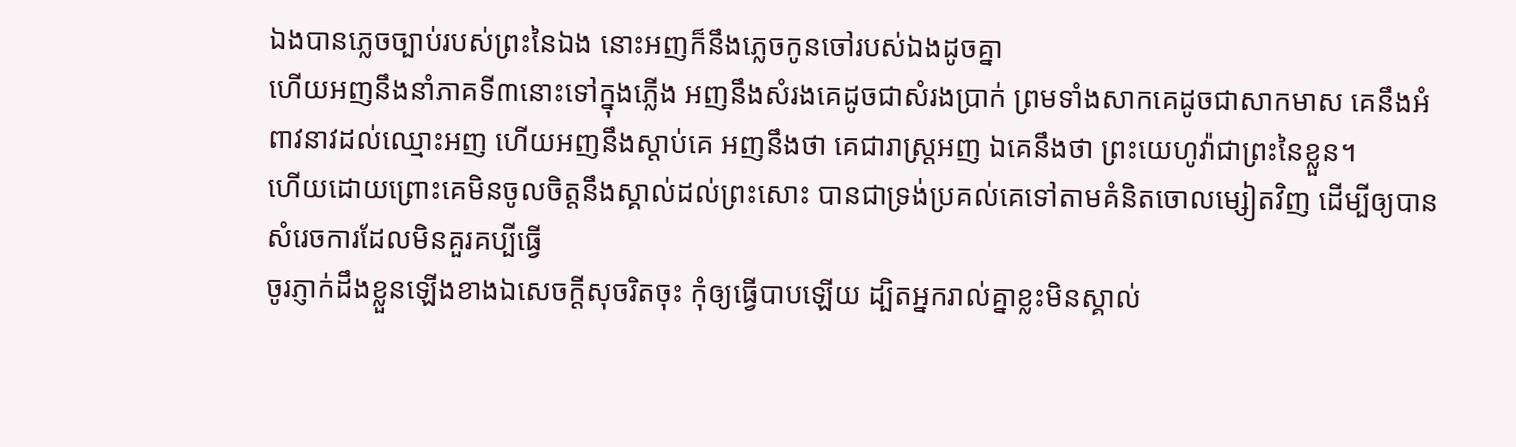ឯងបានភ្លេចច្បាប់របស់ព្រះនៃឯង នោះអញក៏នឹងភ្លេចកូនចៅរបស់ឯងដូចគ្នា
ហើយអញនឹងនាំភាគទី៣នោះទៅក្នុងភ្លើង អញនឹងសំរងគេដូចជាសំរងប្រាក់ ព្រមទាំងសាកគេដូចជាសាកមាស គេនឹងអំពាវនាវដល់ឈ្មោះអញ ហើយអញនឹងស្តាប់គេ អញនឹងថា គេជារាស្ត្រអញ ឯគេនឹងថា ព្រះយេហូវ៉ាជាព្រះនៃខ្លួន។
ហើយដោយព្រោះគេមិនចូលចិត្តនឹងស្គាល់ដល់ព្រះសោះ បានជាទ្រង់ប្រគល់គេទៅតាមគំនិតចោលម្សៀតវិញ ដើម្បីឲ្យបានសំរេចការដែលមិនគួរគប្បីធ្វើ
ចូរភ្ញាក់ដឹងខ្លួនឡើងខាងឯសេចក្ដីសុចរិតចុះ កុំឲ្យធ្វើបាបឡើយ ដ្បិតអ្នករាល់គ្នាខ្លះមិនស្គាល់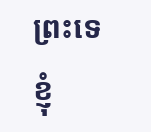ព្រះទេ ខ្ញុំ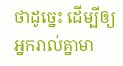ថាដូច្នេះ ដើម្បីឲ្យអ្នករាល់គ្នាមា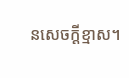នសេចក្ដីខ្មាស។